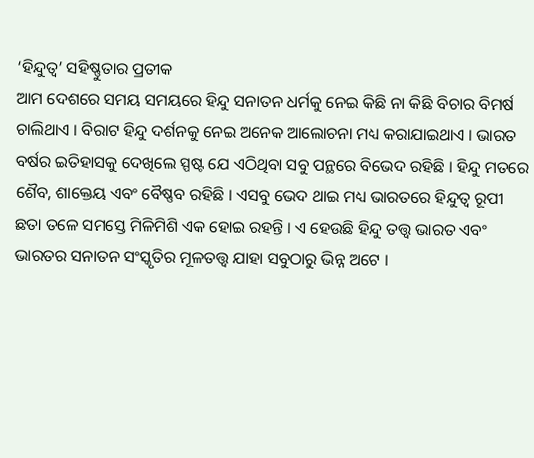‘ହିନ୍ଦୁତ୍ୱ’ ସହିଷ୍ଣୁତାର ପ୍ରତୀକ
ଆମ ଦେଶରେ ସମୟ ସମୟରେ ହିନ୍ଦୁ ସନାତନ ଧର୍ମକୁ ନେଇ କିଛି ନା କିଛି ବିଚାର ବିମର୍ଷ ଚାଲିଥାଏ । ବିରାଟ ହିନ୍ଦୁ ଦର୍ଶନକୁ ନେଇ ଅନେକ ଆଲୋଚନା ମଧ୍ୟ କରାଯାଇଥାଏ । ଭାରତ ବର୍ଷର ଇତିହାସକୁ ଦେଖିଲେ ସ୍ପଷ୍ଟ ଯେ ଏଠିଥିବା ସବୁ ପନ୍ଥରେ ବିଭେଦ ରହିଛି । ହିନ୍ଦୁ ମତରେ ଶୈବ, ଶାକ୍ତେୟ ଏବଂ ବୈଷ୍ଣବ ରହିଛି । ଏସବୁ ଭେଦ ଥାଇ ମଧ୍ୟ ଭାରତରେ ହିନ୍ଦୁତ୍ୱ ରୂପୀ ଛତା ତଳେ ସମସ୍ତେ ମିଳିମିଶି ଏକ ହୋଇ ରହନ୍ତି । ଏ ହେଉଛି ହିନ୍ଦୁ ତତ୍ତ୍ୱ ଭାରତ ଏବଂ ଭାରତର ସନାତନ ସଂସ୍କୃତିର ମୂଳତତ୍ତ୍ୱ ଯାହା ସବୁଠାରୁ ଭିନ୍ନ ଅଟେ ।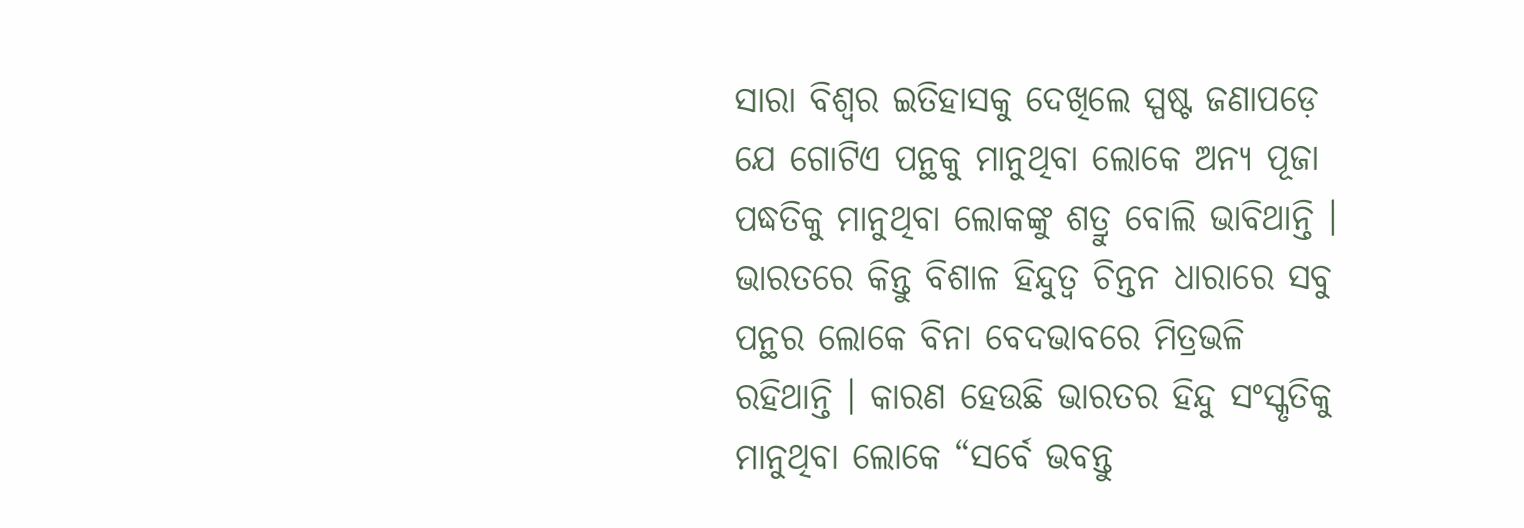ସାରା ବିଶ୍ୱର ଇତିହାସକୁ ଦେଖିଲେ ସ୍ପଷ୍ଟ ଜଣାପଡ଼େ ଯେ ଗୋଟିଏ ପନ୍ଥକୁ ମାନୁଥିବା ଲୋକେ ଅନ୍ୟ ପୂଜା ପଦ୍ଧତିକୁ ମାନୁଥିବା ଲୋକଙ୍କୁ ଶତ୍ରୁ ବୋଲି ଭାବିଥାନ୍ତି । ଭାରତରେ କିନ୍ତୁ ବିଶାଳ ହିନ୍ଦୁତ୍ୱ ଚିନ୍ତନ ଧାରାରେ ସବୁ ପନ୍ଥର ଲୋକେ ବିନା ବେଦଭାବରେ ମିତ୍ରଭଳି ରହିଥାନ୍ତି । କାରଣ ହେଉଛି ଭାରତର ହିନ୍ଦୁ ସଂସ୍କୃତିକୁ ମାନୁଥିବା ଲୋକେ “ସର୍ବେ ଭବନ୍ତୁ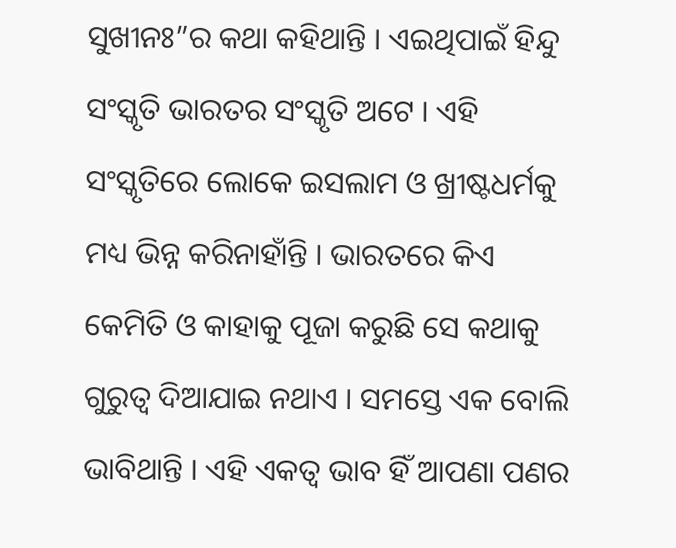ସୁଖୀନଃ”ର କଥା କହିଥାନ୍ତି । ଏଇଥିପାଇଁ ହିନ୍ଦୁ ସଂସ୍କୃତି ଭାରତର ସଂସ୍କୃତି ଅଟେ । ଏହି ସଂସ୍କୃତିରେ ଲୋକେ ଇସଲାମ ଓ ଖ୍ରୀଷ୍ଟଧର୍ମକୁ ମଧ୍ୟ ଭିନ୍ନ କରିନାହାଁନ୍ତି । ଭାରତରେ କିଏ କେମିତି ଓ କାହାକୁ ପୂଜା କରୁଛି ସେ କଥାକୁ ଗୁରୁତ୍ୱ ଦିଆଯାଇ ନଥାଏ । ସମସ୍ତେ ଏକ ବୋଲି ଭାବିଥାନ୍ତି । ଏହି ଏକତ୍ୱ ଭାବ ହିଁ ଆପଣା ପଣର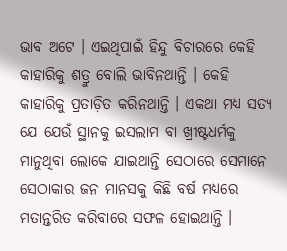ଭାବ ଅଟେ । ଏଇଥିପାଇଁ ହିନ୍ଦୁ ବିଚାରରେ କେହି କାହାରିକୁ ଶତ୍ରୁ ବୋଲି ଭାବିନଥାନ୍ତି । କେହି କାହାରିକୁ ପ୍ରତାଡ଼ିତ କରିନଥାନ୍ତି । ଏକଥା ମଧ୍ୟ ସତ୍ୟ ଯେ ଯେଉଁ ସ୍ଥାନକୁ ଇସଲାମ ବା ଖ୍ରୀଷ୍ଟଧର୍ମକୁ ମାନୁଥିବା ଲୋକେ ଯାଇଥାନ୍ତି ସେଠାରେ ସେମାନେ ସେଠାକାର ଜନ ମାନସକୁ କିଛି ବର୍ଷ ମଧ୍ୟରେ ମତାନ୍ତରିତ କରିବାରେ ସଫଳ ହୋଇଥାନ୍ତି ।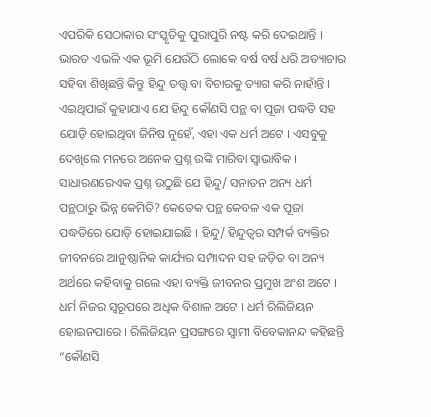ଏପରିକି ସେଠାକାର ସଂସ୍କୃତିକୁ ପୁରାପୁରି ନଷ୍ଟ କରି ଦେଇଥାନ୍ତି । ଭାରତ ଏଭଳି ଏକ ଭୂମି ଯେଉଁଠି ଲୋକେ ବର୍ଷ ବର୍ଷ ଧରି ଅତ୍ୟାଚାର ସହିବା ଶିଖିଛନ୍ତି କିନ୍ତୁ ହିନ୍ଦୁ ତତ୍ତ୍ୱ ବା ବିଚାରକୁ ତ୍ୟାଗ କରି ନାହାଁନ୍ତି । ଏଇଥିପାଇଁ କୁହାଯାଏ ଯେ ହିନ୍ଦୁ କୌଣସି ପନ୍ଥ ବା ପୂଜା ପଦ୍ଧତି ସହ ଯୋଡ଼ି ହୋଇଥିବା ଜିନିଷ ନୁହେଁ, ଏହା ଏକ ଧର୍ମ ଅଟେ । ଏସବୁକୁ ଦେଖିଲେ ମନରେ ଅନେକ ପ୍ରଶ୍ନ ଉଙ୍କି ମାରିବା ସ୍ୱାଭାବିକ । ସାଧାରଣରେଏକ ପ୍ରଶ୍ନ ଉଠୁଛି ଯେ ହିନ୍ଦୁ/ ସନାତନ ଅନ୍ୟ ଧର୍ମ ପନ୍ଥଠାରୁ ଭିନ୍ନ କେମିତି? କେତେକ ପନ୍ଥ କେବଳ ଏକ ପୂଜା ପଦ୍ଧତିରେ ଯୋଡ଼ି ହୋଇଯାଇଛି । ହିନ୍ଦୁ/ ହିନ୍ଦୁତ୍ୱର ସମ୍ପର୍କ ବ୍ୟକ୍ତିର ଜୀବନରେ ଆନୁଷ୍ଠାନିକ କାର୍ଯ୍ୟର ସମ୍ପାଦନ ସହ ଜଡ଼ିତ ବା ଅନ୍ୟ ଅର୍ଥରେ କହିବାକୁ ଗଲେ ଏହା ବ୍ୟକ୍ତି ଜୀବନର ପ୍ରମୁଖ ଅଂଶ ଅଟେ । ଧର୍ମ ନିଜର ସ୍ୱରୂପରେ ଅଧିକ ବିଶାଳ ଅଟେ । ଧର୍ମ ରିଲିଜିୟନ ହୋଇନପାରେ । ରିଲିଜିୟନ ପ୍ରସଙ୍ଗରେ ସ୍ୱାମୀ ବିବେକାନନ୍ଦ କହିଛନ୍ତି “କୌଣସି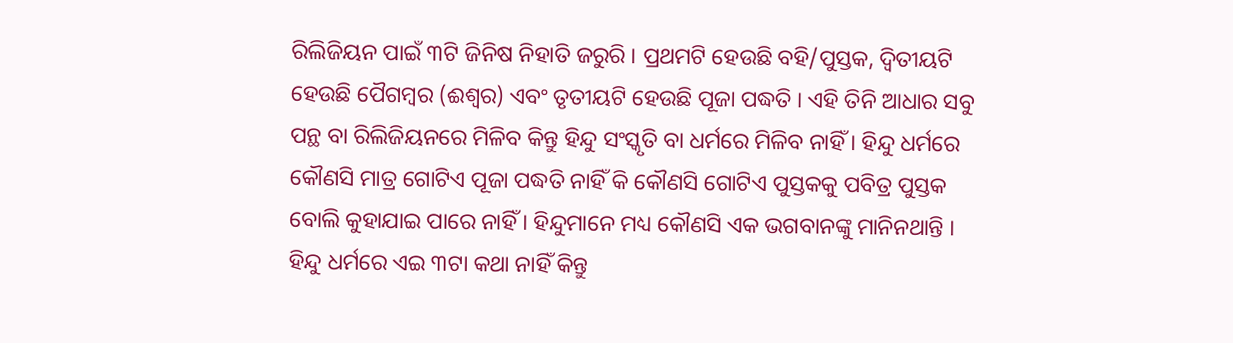ରିଲିଜିୟନ ପାଇଁ ୩ଟି ଜିନିଷ ନିହାତି ଜରୁରି । ପ୍ରଥମଟି ହେଉଛି ବହି/ପୁସ୍ତକ, ଦ୍ୱିତୀୟଟି ହେଉଛି ପୈଗମ୍ବର (ଈଶ୍ୱର) ଏବଂ ତୃତୀୟଟି ହେଉଛି ପୂଜା ପଦ୍ଧତି । ଏହି ତିନି ଆଧାର ସବୁ ପନ୍ଥ ବା ରିଲିଜିୟନରେ ମିଳିବ କିନ୍ତୁ ହିନ୍ଦୁ ସଂସ୍କୃତି ବା ଧର୍ମରେ ମିଳିବ ନାହିଁ । ହିନ୍ଦୁ ଧର୍ମରେ କୌଣସି ମାତ୍ର ଗୋଟିଏ ପୂଜା ପଦ୍ଧତି ନାହିଁ କି କୌଣସି ଗୋଟିଏ ପୁସ୍ତକକୁ ପବିତ୍ର ପୁସ୍ତକ ବୋଲି କୁହାଯାଇ ପାରେ ନାହିଁ । ହିନ୍ଦୁମାନେ ମଧ୍ୟ କୌଣସି ଏକ ଭଗବାନଙ୍କୁ ମାନିନଥାନ୍ତି । ହିନ୍ଦୁ ଧର୍ମରେ ଏଇ ୩ଟା କଥା ନାହିଁ କିନ୍ତୁ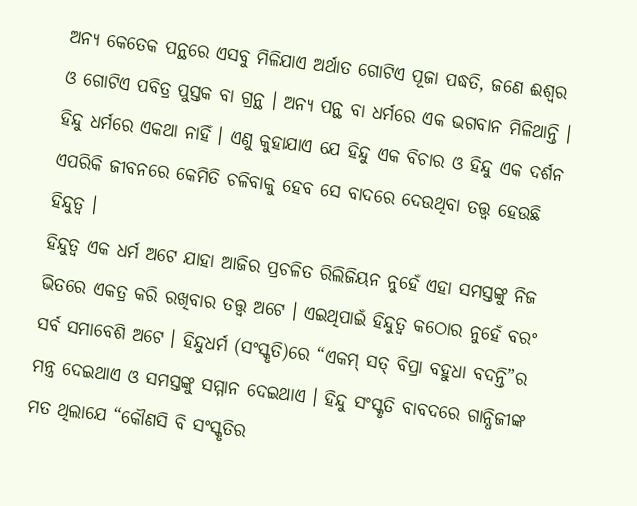ଅନ୍ୟ କେତେକ ପନ୍ଥରେ ଏସବୁ ମିଳିଯାଏ ଅର୍ଥାତ ଗୋଟିଏ ପୂଜା ପଦ୍ଧତି, ଜଣେ ଈଶ୍ୱର ଓ ଗୋଟିଏ ପବିତ୍ର ପୁସ୍ତକ ବା ଗ୍ରନ୍ଥ । ଅନ୍ୟ ପନ୍ଥ ବା ଧର୍ମରେ ଏକ ଭଗବାନ ମିଳିଥାନ୍ତି । ହିନ୍ଦୁ ଧର୍ମରେ ଏକଥା ନାହିଁ । ଏଣୁ କୁହାଯାଏ ଯେ ହିନ୍ଦୁ ଏକ ବିଚାର ଓ ହିନ୍ଦୁ ଏକ ଦର୍ଶନ ଏପରିକି ଜୀବନରେ କେମିତି ଚଳିବାକୁ ହେବ ସେ ବାଦରେ ଦେଉଥିବା ତତ୍ତ୍ୱ ହେଉଛି ହିନ୍ଦୁତ୍ୱ ।
ହିନ୍ଦୁତ୍ୱ ଏକ ଧର୍ମ ଅଟେ ଯାହା ଆଜିର ପ୍ରଚଳିତ ରିଲିଜିୟନ ନୁହେଁ ଏହା ସମସ୍ତଙ୍କୁ ନିଜ ଭିତରେ ଏକତ୍ର କରି ରଖିବାର ତତ୍ତ୍ୱ ଅଟେ । ଏଇଥିପାଇଁ ହିନ୍ଦୁତ୍ୱ କଠୋର ନୁହେଁ ବରଂ ସର୍ବ ସମାବେଶି ଅଟେ । ହିନ୍ଦୁଧର୍ମ (ସଂସ୍କୃତି)ରେ “ଏକମ୍ ସତ୍ ବିପ୍ରା ବହୁଧା ବଦନ୍ତି”ର ମନ୍ତ୍ର ଦେଇଥାଏ ଓ ସମସ୍ତଙ୍କୁ ସମ୍ମାନ ଦେଇଥାଏ । ହିନ୍ଦୁ ସଂସ୍କୃତି ବାବଦରେ ଗାନ୍ଧିଜୀଙ୍କ ମତ ଥିଲାଯେ “କୌଣସି ବି ସଂସ୍କୃତିର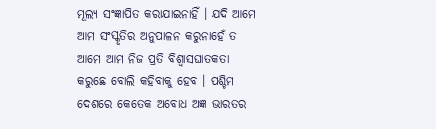ମୂଲ୍ୟ ସଂଜ୍ଞାପିତ କରାଯାଇନାହିଁ । ଯଦି ଆମେ ଆମ ସଂସ୍କୃତିର ଅନୁପାଳନ କରୁନାହେଁ ତ ଆମେ ଆମ ନିଜ ପ୍ରତି ବିଶ୍ୱାସଘାତକତା କରୁଛେ ବୋଲି କହିବାକୁ ହେବ । ପଶ୍ଚିମ ଦେଶରେ କେତେକ ଅବୋଧ ଅଜ୍ଞ ଭାରତର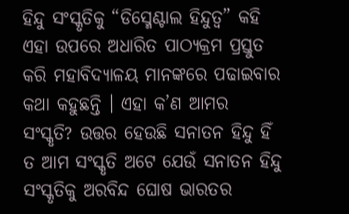ହିନ୍ଦୁ ସଂସ୍କୃତିକୁ “ଡିସ୍ମେଣ୍ଟାଲ ହିନ୍ଦୁତ୍ୱ” କହି ଏହା ଉପରେ ଅଧାରିତ ପାଠ୍ୟକ୍ରମ ପ୍ରସ୍ତୁତ କରି ମହାବିଦ୍ୟାଳୟ ମାନଙ୍କରେ ପଢାଇବାର କଥା କହୁଛନ୍ତି । ଏହା କ’ଣ ଆମର ସଂସ୍କୃତି? ଉତ୍ତର ହେଉଛି ସନାତନ ହିନ୍ଦୁ ହିଁ ତ ଆମ ସଂସ୍କୃତି ଅଟେ ଯେଉଁ ସନାତନ ହିନ୍ଦୁ ସଂସ୍କୃତିକୁ ଅରବିନ୍ଦ ଘୋଷ ଭାରତର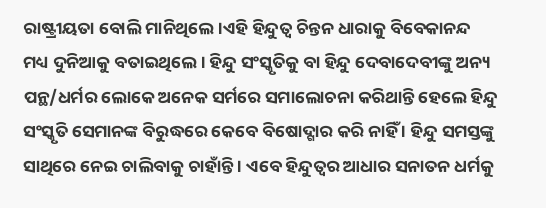ରାଷ୍ଟ୍ରୀୟତା ବୋଲି ମାନିଥିଲେ ।ଏହି ହିନ୍ଦୁତ୍ୱ ଚିନ୍ତନ ଧାରାକୁ ବିବେକାନନ୍ଦ ମଧ୍ୟ ଦୁନିଆକୁ ବତାଇଥିଲେ । ହିନ୍ଦୁ ସଂସ୍କୃତିକୁ ବା ହିନ୍ଦୁ ଦେବାଦେବୀଙ୍କୁ ଅନ୍ୟ ପନ୍ଥ/ଧର୍ମର ଲୋକେ ଅନେକ ସର୍ମରେ ସମାଲୋଚନା କରିଥାନ୍ତି ହେଲେ ହିନ୍ଦୁ ସଂସ୍କୃତି ସେମାନଙ୍କ ବିରୁଦ୍ଧରେ କେବେ ବିଷୋଦ୍ଗାର କରି ନାହିଁ । ହିନ୍ଦୁ ସମସ୍ତଙ୍କୁ ସାଥିରେ ନେଇ ଚାଲିବାକୁ ଚାହାଁନ୍ତି । ଏବେ ହିନ୍ଦୁତ୍ୱର ଆଧାର ସନାତନ ଧର୍ମକୁ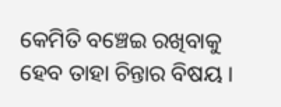କେମିତି ବଞ୍ଚେଇ ରଖିବାକୁ ହେବ ତାହା ଚିନ୍ତାର ବିଷୟ ।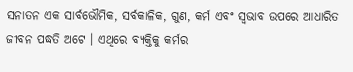ସନାତନ ଏକ ସାର୍ବଭୌମିକ, ସର୍ବକାଳିକ, ଗୁଣ, କର୍ମ ଏବଂ ସ୍ୱଭାବ ଉପରେ ଆଧାରିତ ଜୀବନ ପଦ୍ଧତି ଅଟେ । ଏଥିରେ ବ୍ୟକ୍ତିକୁ କର୍ମର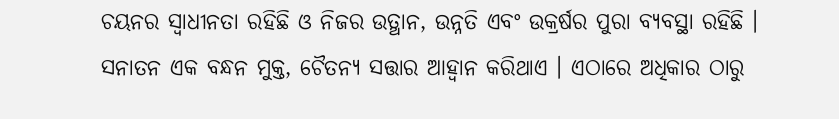ଚୟନର ସ୍ୱାଧୀନତା ରହିଛି ଓ ନିଜର ଉତ୍ଥାନ, ଉନ୍ନତି ଏବଂ ଉକ୍ରର୍ଷର ପୁରା ବ୍ୟବସ୍ଥା ରହିଛି । ସନାତନ ଏକ ବନ୍ଧନ ମୁକ୍ତ, ଚୈତନ୍ୟ ସତ୍ତାର ଆହ୍ୱାନ କରିଥାଏ । ଏଠାରେ ଅଧିକାର ଠାରୁ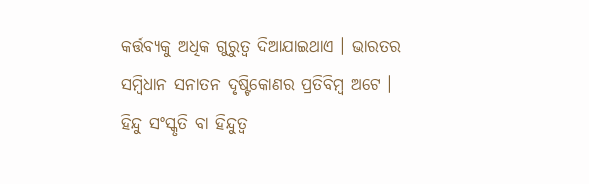କର୍ତ୍ତବ୍ୟକୁ ଅଧିକ ଗୁରୁତ୍ୱ ଦିଆଯାଇଥାଏ । ଭାରତର ସମ୍ବିଧାନ ସନାତନ ଦୃଷ୍ଟିକୋଣର ପ୍ରତିବିମ୍ବ ଅଟେ । ହିନ୍ଦୁ ସଂସ୍କୃତି ବା ହିନ୍ଦୁତ୍ୱ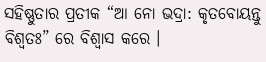ସହିଷ୍ଣୁତାର ପ୍ରତୀକ “ଆ ନୋ ଭଦ୍ରା: କୃତବୋୟନ୍ତୁ ବିଶ୍ୱତଃ” ରେ ବିଶ୍ୱାସ କରେ ।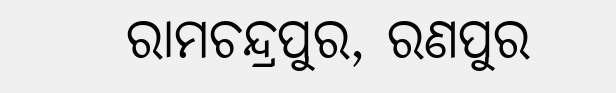ରାମଚନ୍ଦ୍ରପୁର, ରଣପୁର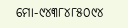ମୋ-୯୪୩୮୪୮୫୦୯୪